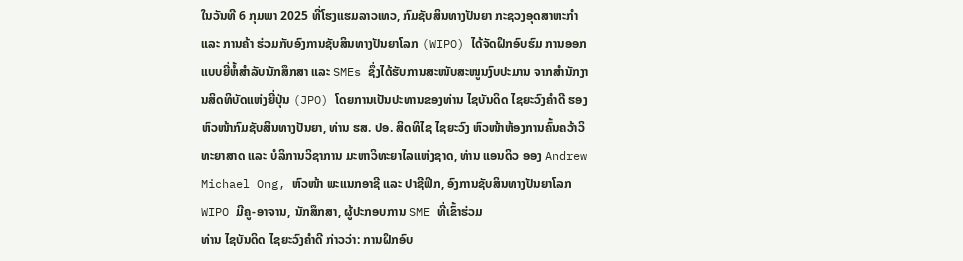ໃນວັນທີ 6 ກຸມພາ 2025 ທີ່ໂຮງແຮມລາວເທວ, ກົມຊັບສິນທາງປັນຍາ ກະຊວງອຸດສາຫະກໍາ ແລະ ການຄ້າ ຮ່ວມກັບອົງການຊັບສິນທາງປັນຍາໂລກ (WIPO) ໄດ້ຈັດຝຶກອົບຮົມ ການອອກແບບຍີ່ຫໍ້ສຳລັບນັກສຶກສາ ແລະ SMEs ຊຶ່ງໄດ້ຮັບການສະໜັບສະໜູນງົບປະມານ ຈາກສຳນັກງານສິດທິບັດແຫ່ງຍີ່ປຸ່ນ (JPO) ໂດຍການເປັນປະທານຂອງທ່ານ ໄຊບັນດິດ ໄຊຍະວົງຄໍາດີ ຮອງຫົວໜ້າກົມຊັບສິນທາງປັນຍາ, ທ່ານ ຮສ. ປອ. ສິດທິໄຊ ໄຊຍະວົງ ຫົວໜ້າຫ້ອງການຄົ້ນຄວ້າວິທະຍາສາດ ແລະ ບໍລິການວິຊາການ ມະຫາວິທະຍາໄລແຫ່ງຊາດ, ທ່ານ ແອນດິວ ອອງ Andrew Michael Ong, ຫົວໜ້າ ພະແນກອາຊີ ແລະ ປາຊີຟິກ, ອົງການຊັບສິນທາງປັນຍາໂລກ WIPO ມີຄູ-ອາຈານ, ນັກສຶກສາ, ຜູ້ປະກອບການ SME ທີ່ເຂົ້າຮ່ວມ
ທ່ານ ໄຊບັນດິດ ໄຊຍະວົງຄໍາດີ ກ່າວວ່າ: ການຝຶກອົບ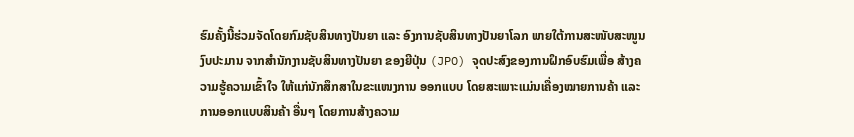ຮົມຄັ້ງນີ້ຮ່ວມຈັດໂດຍກົມຊັບສິນທາງປັນຍາ ແລະ ອົງການຊັບສິນທາງປັນຍາໂລກ ພາຍໃຕ້ການສະໜັບສະໜູນງົບປະມານ ຈາກສຳນັກງານຊັບສິນທາງປັນຍາ ຂອງຍີປຸ່ນ (JPO) ຈຸດປະສົງຂອງການຝຶກອົບຮົມເພື່ອ ສ້າງຄວາມຮູ້ຄວາມເຂົ້າໃຈ ໃຫ້ແກ່ນັກສຶກສາໃນຂະແໜງການ ອອກແບບ ໂດຍສະເພາະແມ່ນເຄື່ອງໝາຍການຄ້າ ແລະ ການອອກແບບສິນຄ້າ ອື່ນໆ ໂດຍການສ້າງຄວາມ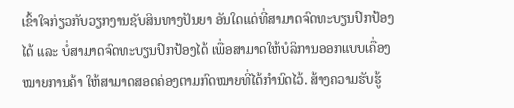ເຂົ້າໃຈກ່ຽວກັບວຽກງານຊັບສິນທາງປັນຍາ ອັນໃດແດ່ທີ່ສາມາດຈົດທະບຽນປົກປ້ອງໄດ້ ແລະ ບໍ່ສາມາດຈົດທະບຽນປົກປ້ອງໄດ້ ເພື່ອສາມາດໃຫ້ບໍລິການອອກແບບເຄື່ອງໝາຍການຄ້າ ໃຫ້ສາມາດສອດຄ່ອງຕາມກົດໝາຍທີ່ໄດ້ກຳນົດໄວ້. ສ້າງຄວາມຮັບຮູ້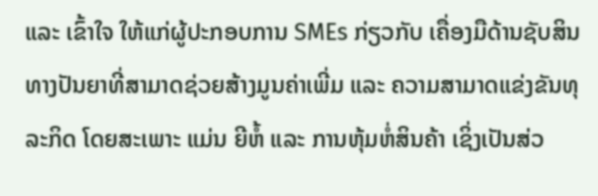ແລະ ເຂົ້າໃຈ ໃຫ້ແກ່ຜູ້ປະກອບການ SMEs ກ່ຽວກັບ ເຄື່ອງມືດ້ານຊັບສິນທາງປັນຍາທີ່ສາມາດຊ່ວຍສ້າງມູນຄ່າເພີ່ມ ແລະ ຄວາມສາມາດແຂ່ງຂັນທຸລະກິດ ໂດຍສະເພາະ ແມ່ນ ຍີຫໍ້ ແລະ ການຫຸ້ມຫໍ່ສິນຄ້າ ເຊິ່ງເປັນສ່ວ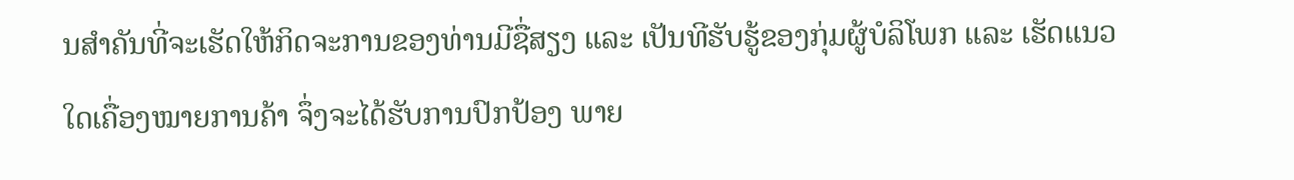ນສຳຄັນທີ່ຈະເຮັດໃຫ້ກິດຈະການຂອງທ່ານມີຊື່ສຽງ ແລະ ເປັນທີຮັບຮູ້ຂອງກຸ່ມຜູ້ບໍລິໂພກ ແລະ ເຮັດແນວໃດເຄື່ອງໝາຍການຄ້າ ຈຶ່ງຈະໄດ້ຮັບການປົກປ້ອງ ພາຍ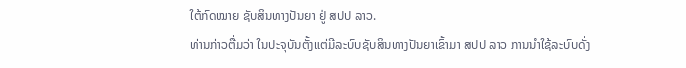ໃຕ້ກົດໝາຍ ຊັບສິນທາງປັນຍາ ຢູ່ ສປປ ລາວ.
ທ່ານກ່າວຕື່ມວ່າ ໃນປະຈຸບັນຕັ້ງແຕ່ມີລະບົບຊັບສິນທາງປັນຍາເຂົ້າມາ ສປປ ລາວ ການນຳໃຊ້ລະບົບດັ່ງ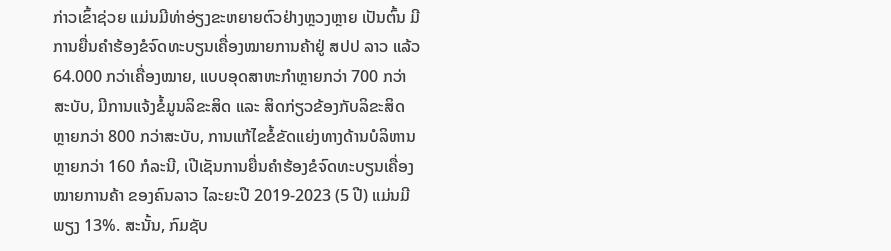ກ່າວເຂົ້າຊ່ວຍ ແມ່ນມີທ່າອ່ຽງຂະຫຍາຍຕົວຢ່າງຫຼວງຫຼາຍ ເປັນຕົ້ນ ມີການຍື່ນຄໍາຮ້ອງຂໍຈົດທະບຽນເຄື່ອງໝາຍການຄ້າຢູ່ ສປປ ລາວ ແລ້ວ 64.000 ກວ່າເຄື່ອງໝາຍ, ແບບອຸດສາຫະກໍາຫຼາຍກວ່າ 700 ກວ່າສະບັບ, ມີການແຈ້ງຂໍ້ມູນລິຂະສິດ ແລະ ສິດກ່ຽວຂ້ອງກັບລິຂະສິດ ຫຼາຍກວ່າ 800 ກວ່າສະບັບ, ການແກ້ໄຂຂໍ້ຂັດແຍ່ງທາງດ້ານບໍລິຫານ ຫຼາຍກວ່າ 160 ກໍລະນີ, ເປີເຊັນການຍື່ນຄຳຮ້ອງຂໍຈົດທະບຽນເຄື່ອງໝາຍການຄ້າ ຂອງຄົນລາວ ໄລະຍະປີ 2019-2023 (5 ປີ) ແມ່ນມີພຽງ 13%. ສະນັ້ນ, ກົມຊັບ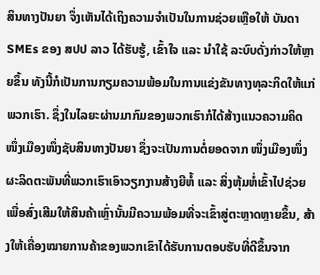ສິນທາງປັນຍາ ຈຶ່ງເຫັນໄດ້ເຖິງຄວາມຈຳເປັນໃນການຊ່ວຍເຫຼືອໃຫ້ ບັນດາ SMEs ຂອງ ສປປ ລາວ ໄດ້ຮັບຮູ້, ເຂົ້າໃຈ ແລະ ນຳໃຊ້ ລະບົບດັ່ງກ່າວໃຫ້ຫຼາຍຂຶ້ນ ທັງນີ້ກໍເປັນການກຽມຄວາມພ້ອມໃນການແຂ່ງຂັນທາງທຸລະກິດໃຫ້ແກ່ພວກເຮົາ. ຊຶ່ງໃນໄລຍະຜ່ານມາກົມຂອງພວກເຮົາກໍໄດ້ສ້າງແນວຄວາມຄິດ ໜຶ່ງເມືອງໜຶ່ງຊັບສິນທາງປັນຍາ ຊຶ່ງຈະເປັນການຕໍ່ຍອດຈາກ ໜຶ່ງເມືອງໜຶ່ງຜະລິດຕະພັນທີ່ພວກເຮົາເອົາວຽກງານສ້າງຍີຫໍ້ ແລະ ສິ່ງຫຸ້ມຫໍ່ເຂົ້າໄປຊ່ວຍເພື່ອສົ່ງເສີມໃຫ້ສິນຄ້າເຫຼົ່ານັ້ນມີຄວາມພ້ອມທີ່ຈະເຂົ້າສູ່ຕະຫຼາດຫຼາຍຂຶ້ນ, ສ້າງໃຫ້ເຄື່ອງໝາຍການຄ້າຂອງພວກເຂົາໄດ້ຮັບການຕອບຮັບທີ່ດີຂຶ້ນຈາກ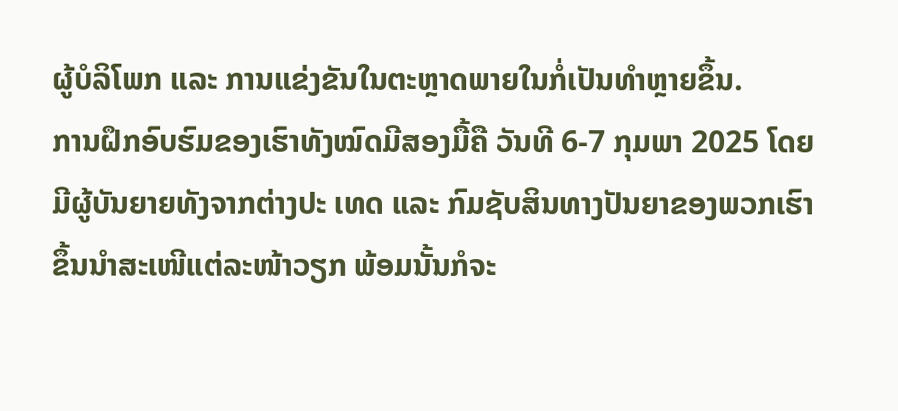ຜູ້ບໍລິໂພກ ແລະ ການແຂ່ງຂັນໃນຕະຫຼາດພາຍໃນກໍ່ເປັນທຳຫຼາຍຂຶ້ນ.
ການຝຶກອົບຮົມຂອງເຮົາທັງໝົດມີສອງມື້ຄື ວັນທີ 6-7 ກຸມພາ 2025 ໂດຍມີຜູ້ບັນຍາຍທັງຈາກຕ່າງປະ ເທດ ແລະ ກົມຊັບສິນທາງປັນຍາຂອງພວກເຮົາຂຶ້ນນຳສະເໜີແຕ່ລະໜ້າວຽກ ພ້ອມນັ້ນກໍຈະ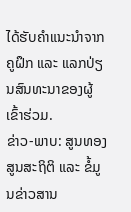ໄດ້ຮັບຄຳແນະນໍາຈາກຄູຝຶກ ແລະ ແລກປ່ຽນສົນທະນາຂອງຜູ້ເຂົ້າຮ່ວມ.
ຂ່າວ-ພາບ: ສູນທອງ ສູນສະຖິຕິ ແລະ ຂໍ້ມູນຂ່າວສານ